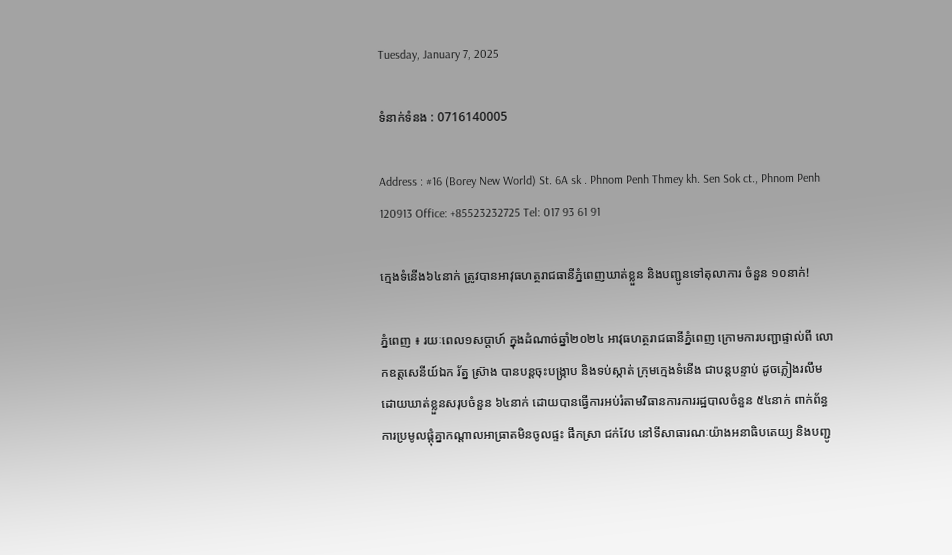Tuesday, January 7, 2025

ទំនាក់ទំនង : 0716140005

Address : #16 (Borey New World) St. 6A sk . Phnom Penh Thmey kh. Sen Sok ct., Phnom Penh 120913 Office: +85523232725 Tel: 017 93 61 91

ក្មេងទំនើង៦៤នាក់ ត្រូវបានអាវុធហត្ថរាជធានីភ្នំពេញឃាត់ខ្លួន និងបញ្ជូនទៅតុលាការ ចំនួន ១០នាក់!

ភ្នំពេញ ៖ រយៈពេល១សប្តាហ៍ ក្នុងដំណាច់ឆ្នាំ២០២៤ អាវុធហត្ថរាជធានីភ្នំពេញ ក្រោមការបញ្ជាផ្ទាល់ពី លោកឧត្តសេនីយ៍ឯក រ័ត្ន ស្រ៊ាង បានបន្តចុះបង្ក្រាប និងទប់ស្កាត់ ក្រុមក្មេងទំនើង ជាបន្តបន្ទាប់ ដូចភ្លៀងរលឹម ដោយឃាត់ខ្លួនសរុបចំនួន ៦៤នាក់ ដោយបានធ្វើការអប់រំតាមវិធានការការរដ្ឋបាលចំនួន ៥៤នាក់ ពាក់ព័ន្ធការប្រមូលផ្តុំគ្នាកណ្តាលអាធ្រាតមិនចូលផ្ទះ ផឹកស្រា ជក់វែប នៅទីសាធារណៈយ៉ាងអនាធិបតេយ្យ និងបញ្ជូ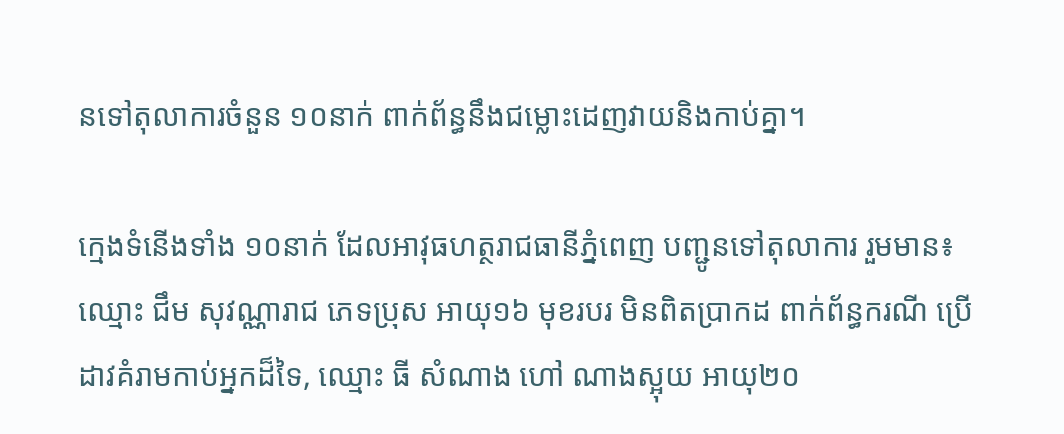នទៅតុលាការចំនួន ១០នាក់ ពាក់ព័ន្ធនឹងជម្លោះដេញវាយនិងកាប់គ្នា។

ក្មេងទំនើងទាំង ១០នាក់ ដែលអាវុធហត្ថរាជធានីភ្នំពេញ បញ្ជូនទៅតុលាការ រួមមាន៖ ឈ្មោះ ជឹម សុវណ្ណារាជ ភេទប្រុស អាយុ១៦ មុខរបរ មិនពិតប្រាកដ ពាក់ព័ន្ធករណី ប្រើដាវគំរាមកាប់អ្នកដ៏ទៃ, ឈ្មោះ ធី សំណាង ហៅ ណាងស្អុយ អាយុ២០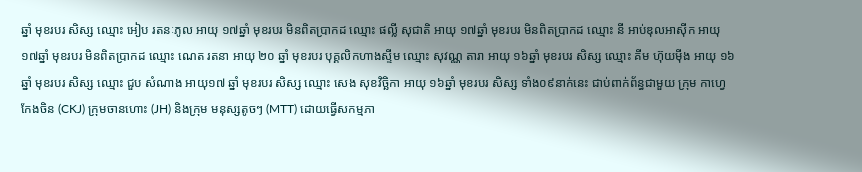ឆ្នាំ មុខរបរ សិស្ស ឈ្មោះ អៀប រតនៈភូល អាយុ ១៧ឆ្នាំ មុខរបរ មិនពិតប្រាកដ ឈ្មោះ ផល្លី សុជាតិ អាយុ ១៧ឆ្នាំ មុខរបរ មិនពិតប្រាកដ ឈ្មោះ នី អាប់ឌុលអាស៊ីក អាយុ ១៧ឆ្នាំ មុខរបរ មិនពិតប្រាកដ ឈ្មោះ ណេត រតនា អាយុ ២០ ឆ្នាំ មុខរបរ បុគ្គលិកហាងស្ទីម ឈ្មោះ សុវណ្ណ តារា អាយុ ១៦ឆ្នាំ មុខរបរ សិស្ស ឈ្មោះ គីម ហ៊ុយម៉ីង អាយុ ១៦ ឆ្នាំ មុខរបរ សិស្ស ឈ្មោះ ជួប សំណាង អាយុ១៧ ឆ្នាំ មុខរបរ សិស្ស ឈ្មោះ សេង សុខវិច្ឆិកា អាយុ ១៦ឆ្នាំ មុខរបរ សិស្ស ទាំង០៩នាក់នេះ ជាប់ពាក់ព័ន្ធជាមួយ ក្រុម កាហ្វេកែងចិន (CKJ) ក្រុមចានហោះ (JH) និងក្រុម មនុស្សតូចៗ (MTT) ដោយធ្វើសកម្មភា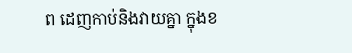ព ដេញកាប់និងវាយគ្នា ក្នុងខ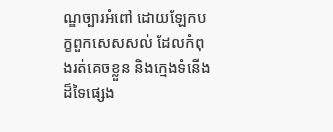ណ្ឌច្បារអំពៅ ដោយឡែកបក្ខពួកសេសសល់ ដែលកំពុងរត់គេចខ្លួន និងក្មេងទំនើងដ៏ទៃផ្សេង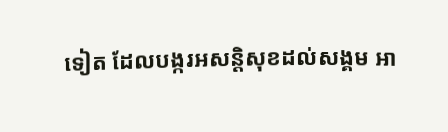ទៀត ដែលបង្ករអសន្តិសុខដល់សង្គម អា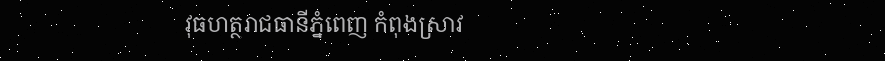វុធហត្ថរាជធានីភ្នំពេញ កំពុងស្រាវ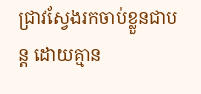ជ្រាវស្វែងរកចាប់ខ្លួនជាបន្ត ដោយគ្មាន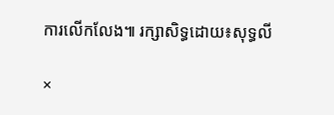ការលើកលែង៕ រក្សាសិទ្ធដោយ៖សុទ្ធលី

×